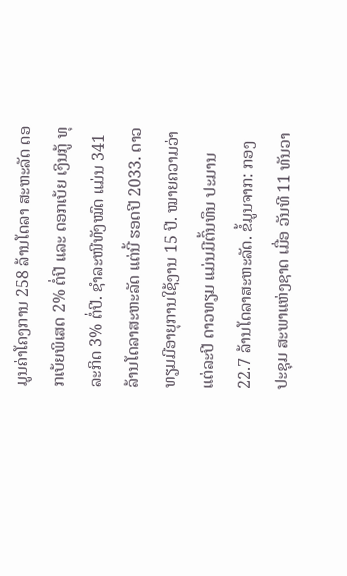ມູນຄ່າໂຄງການ 258 ລ້ານໂດລາ ສະຫະລັດ ດອກເບ້ຍພິເສດ 2% ຕໍ່ປີ ແລະ ດອກເບ້ຍ ເງິນກູ້ ທຸລະກິດ 3% ຕໍ່ປີ. ຊຳລະໜີທັງໝົດ ແມ່ນ 341 ລ້ານໂດລາສະຫະລັດ ແຕ່ນີ້ ຮອດປີ 2033. ດາວທຽມມີອາຍຸການໃຊ້ງານ 15 ປີ. ໝາຍຄວາມວ່າ ແຕ່ລະປີ ດາວທຽມ ແມ່ນມີຕົ້ນທຶນ ປະມານ 22.7 ລ້ານໂດລາສະຫະລັດ. ຂໍ້ມູນຈາກ: ກອງປະຊຸມ ສະພາແຫ່ງຊາດ ເມື່ອ ວັນທີ 11 ທັນວາ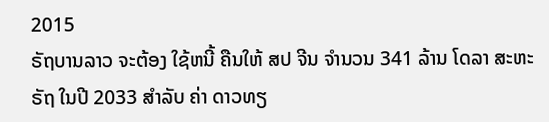2015
ຣັຖບານລາວ ຈະຕ້ອງ ໃຊ້ຫນີ້ ຄືນໃຫ້ ສປ ຈີນ ຈໍານວນ 341 ລ້ານ ໂດລາ ສະຫະຣັຖ ໃນປີ 2033 ສຳລັບ ຄ່າ ດາວທຽ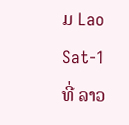ມ Lao Sat-1 ທີ່ ລາວ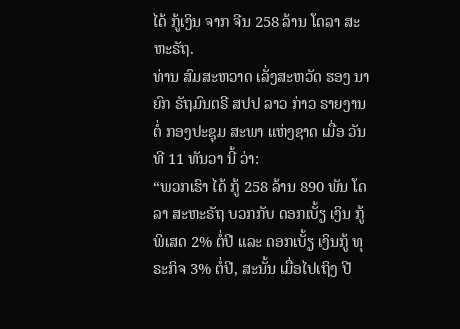ໄດ້ ກູ້ເງິນ ຈາກ ຈີນ 258 ລ້ານ ໂດລາ ສະຫະຣັຖ.
ທ່ານ ສົມສະຫວາດ ເລັ່ງສະຫວັດ ຮອງ ນາຍົກ ຣັຖມົນຕຣີ ສປປ ລາວ ກ່າວ ຣາຍງານ ຕໍ່ ກອງປະຊຸມ ສະພາ ແຫ່ງຊາດ ເມື່ອ ວັນທີ 11 ທັນວາ ນີ້ ວ່າ:
“ພວກເຮົາ ໄດ້ ກູ້ 258 ລ້ານ 890 ພັນ ໂດລາ ສະຫະຣັຖ ບວກກັບ ດອກເບັ້ຽ ເງິນ ກູ້ພິເສດ 2% ຕໍ່ປີ ແລະ ດອກເບັ້ຽ ເງິນກູ້ ທຸຣະກິຈ 3% ຕໍ່ປີ, ສະນັ້ນ ເມື່ອໄປເຖິງ ປີ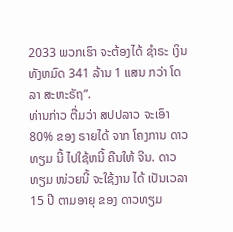2033 ພວກເຮົາ ຈະຕ້ອງໄດ້ ຊຳຣະ ເງິນ ທັງຫມົດ 341 ລ້ານ 1 ແສນ ກວ່າ ໂດລາ ສະຫະຣັຖ”.
ທ່ານກ່າວ ຕື່ມວ່າ ສປປລາວ ຈະເອົາ 80% ຂອງ ຣາຍໄດ້ ຈາກ ໂຄງການ ດາວທຽມ ນີ້ ໄປໃຊ້ຫນີ້ ຄືນໃຫ້ ຈີນ. ດາວທຽມ ໜ່ວຍນີ້ ຈະໃຊ້ງານ ໄດ້ ເປັນເວລາ 15 ປີ ຕາມອາຍຸ ຂອງ ດາວທຽມ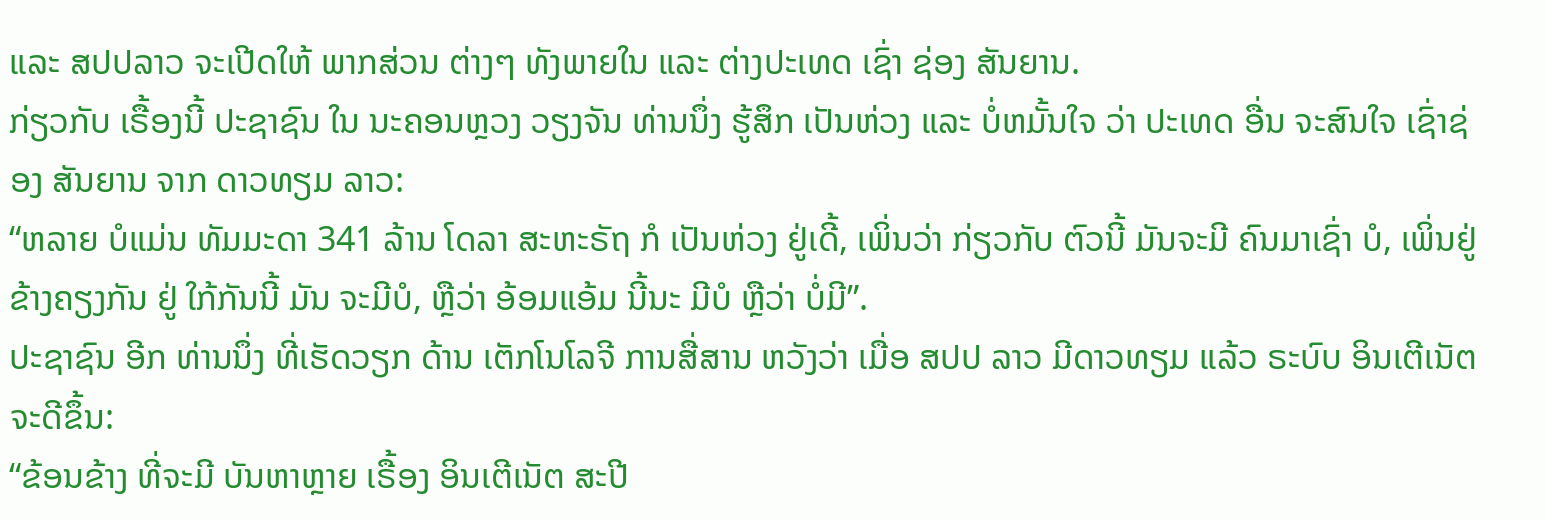ແລະ ສປປລາວ ຈະເປີດໃຫ້ ພາກສ່ວນ ຕ່າງໆ ທັງພາຍໃນ ແລະ ຕ່າງປະເທດ ເຊົ່າ ຊ່ອງ ສັນຍານ.
ກ່ຽວກັບ ເຣື້ອງນີ້ ປະຊາຊົນ ໃນ ນະຄອນຫຼວງ ວຽງຈັນ ທ່ານນຶ່ງ ຮູ້ສຶກ ເປັນຫ່ວງ ແລະ ບໍ່ຫມັ້ນໃຈ ວ່າ ປະເທດ ອື່ນ ຈະສົນໃຈ ເຊົ່າຊ່ອງ ສັນຍານ ຈາກ ດາວທຽມ ລາວ:
“ຫລາຍ ບໍແມ່ນ ທັມມະດາ 341 ລ້ານ ໂດລາ ສະຫະຣັຖ ກໍ ເປັນຫ່ວງ ຢູ່ເດີ້, ເພິ່ນວ່າ ກ່ຽວກັບ ຕົວນີ້ ມັນຈະມີ ຄົນມາເຊົ່າ ບໍ, ເພິ່ນຢູ່ ຂ້າງຄຽງກັນ ຢູ່ ໃກ້ກັນນີ້ ມັນ ຈະມີບໍ, ຫຼືວ່າ ອ້ອມແອ້ມ ນີ້ນະ ມີບໍ ຫຼືວ່າ ບໍ່ມີ”.
ປະຊາຊົນ ອີກ ທ່ານນຶ່ງ ທີ່ເຮັດວຽກ ດ້ານ ເຕັກໂນໂລຈີ ການສື່ສານ ຫວັງວ່າ ເມື່ອ ສປປ ລາວ ມີດາວທຽມ ແລ້ວ ຣະບົບ ອິນເຕີເນັຕ ຈະດີຂຶ້ນ:
“ຂ້ອນຂ້າງ ທີ່ຈະມີ ບັນຫາຫຼາຍ ເຣື້ອງ ອິນເຕີເນັຕ ສະປີ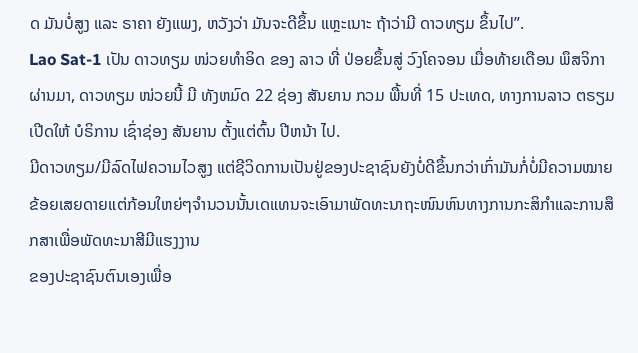ດ ມັນບໍ່ສູງ ແລະ ຣາຄາ ຍັງແພງ, ຫວັງວ່າ ມັນຈະດີຂຶ້ນ ແຫຼະເນາະ ຖ້າວ່າມີ ດາວທຽມ ຂຶ້ນໄປ”.
Lao Sat-1 ເປັນ ດາວທຽມ ໜ່ວຍທຳອິດ ຂອງ ລາວ ທີ່ ປ່ອຍຂຶ້ນສູ່ ວົງໂຄຈອນ ເມື່ອທ້າຍເດືອນ ພຶສຈິກາ ຜ່ານມາ, ດາວທຽມ ໜ່ວຍນີ້ ມີ ທັງຫມົດ 22 ຊ່ອງ ສັນຍານ ກວມ ພື້ນທີ່ 15 ປະເທດ, ທາງການລາວ ຕຣຽມເປີດໃຫ້ ບໍຣິການ ເຊົ່າຊ່ອງ ສັນຍານ ຕັ້ງແຕ່ຕົ້ນ ປີຫນ້າ ໄປ.
ມີດາວທຽມ/ມີລົດໄຟຄວາມໄວສູງ ແຕ່ຊີວິດການເປັນຢູ່ຂອງປະຊາຊົນຍັງບໍ່ດີຂຶ້ນກວ່າເກົ່າມັນກໍ່ບໍ່ມີຄວາມໝາຍ ຂ້ອຍເສຍດາຍແຕ່ກ້ອນໃຫຍ່ໆຈຳນວນນັ້ນເດແທນຈະເອົາມາພັດທະນາຖະໜົນຫົນທາງການກະສິກຳແລະການສຶກສາເພື່ອພັດທະນາສີມີແຮງງານ
ຂອງປະຊາຊົນຕົນເອງເພື່ອ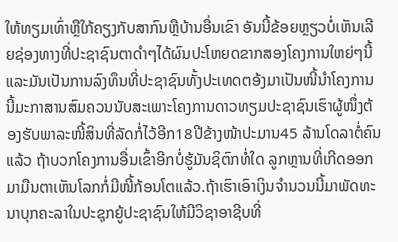ໃຫ້ທຽມເທົ່າຫຼືໃກ້ຄຽງກັບສາກົນຫຼືບ້ານອື່ນເຂົາ ອັນນີ້ຂ້ອຍຫຼຽວບໍ່ເຫັນເລີຍຊ່ອງທາງທີ່ປະຊາຊົນຕາດຳໆໄດ້ຜົນປະໂຫຍດຂາກສອງໂຄງການໃຫຍ່ໆນີ້ ແລະມັນເປັນການລົງທຶນທີ່ປະຊາຊົນທັ້ງປະເທດຕອ້ງມາເປັນໜີ້ນຳໂຄງການນີ້ມະກາສານສົມຄວນນັບສະເພາະໂຄງການດາວທຽມປະຊາຊົນເຮົາຜູ້ໜຶ່ງຕ້ອງຮັບພາລະໜີ້ສິນທີ່ລັດກໍ່ໄວ້ອີກ18ປີຂ້າງໜ້າປະມານ45 ລ້ານໂດລາຕໍ່ຄົນແລ້ວ ຖ້າບວກໂຄງການອື່ນເຂົ້າອີກບໍ່ຮູ້ມັນຊິຕົກທໍ່ໃດ ລູກຫຼານທີ່ເກີດອອກມາມືນຕາເຫັນໂລກກໍ່ມີໜີ້ກ້ອນໂຕແລ້ວ.ຖ້າເຮົາເອົາເງິນຈຳນວນນີ້ມາພັດທະນາບຸກຄະລາໃນປະຊຸກຍູ້ປະຊາຊົນໃຫ້ມີວິຊາອາຊີບທີ່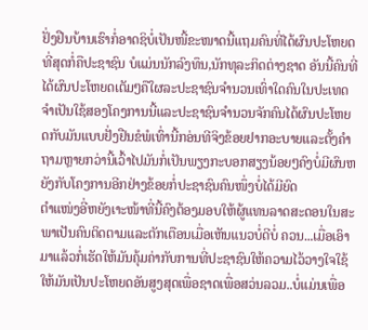ຢັ່ງຢືນບ້ານເຮົາກໍ່ອາດຊິບໍ່ເປັນໜີ້ຂະໜາດນີ້ແຖມຄົນທີ່ໄດ້ຜົນປະໂຫຍດທີ່ສຸດກໍ່ຄືປະຊາຊົນ ບໍແມ່ນນັກລົງທຶນ,ນັກທຸລະກິດຕ່າງຊາດ ອັນນີ້ຄົນທີ່ໄດ້ຜົນປະໂຫຍດເຕັມໆຄືໃຜລະປະຊາຊົນຈຳນວນເທົ່າໃດຄົນໃນປະເທດຈຳເປັນໃຊ້ສອງໂຄງການນີ້ແລະປະຊາຊົນຈຳນວນຈັກຄົນໄດ້ຜົນປະໂຫຍດກັບມັນແບບຢັ່ງຢືນຂໍພໍເທົ່ານີ້ກອ່ນທີຈິງຂ້ອຍຢາກອະບາຍແລະຕັ້ງຄຳຖາມຫຼາຍກວ່ານີ້ເວົ້າໄປມັນກໍ່ເປັນພຽງກະບອກສຽງນ້ອຍໆຄົງບໍ່ມີຜົນຫຍັງກັບໂຄງການອີກຢ່າງຂ້ອຍກໍ່ປະຊາຊົນຄົນໜຶ່ງບໍ່ໄດ້ມີຍົດ
ຕຳແໜ່ງອີ່ຫຍັງເາະໜ້າທີ່ນີ້ຄົງຕ້ອງມອບໃຫ້ຜູ້ແທນລາດສະດອນໃນສະພາເປັນຄົນຕິດຕາມແລະຕັກເຕືອນເມື່ອເຫັນແນວບໍ່ດີບໍ່ ຄວນ...ເມື່ອເອົາມາແລ້ວກໍ່ເຮັດໃຫ້ມັນຄຸ້ມຄ່າກັບການທີ່ປະຊາຊົນໃຫ້ຄວາມໄວ້ວາງໃຈໃຊ້ໃຫ້ມັນເປັນປະໂຫຍດອັນສູງສຸດເພື່ອຊາດເພື່ອສວ່ນລວມ..ບໍ່ແມ່ນເພື່ອ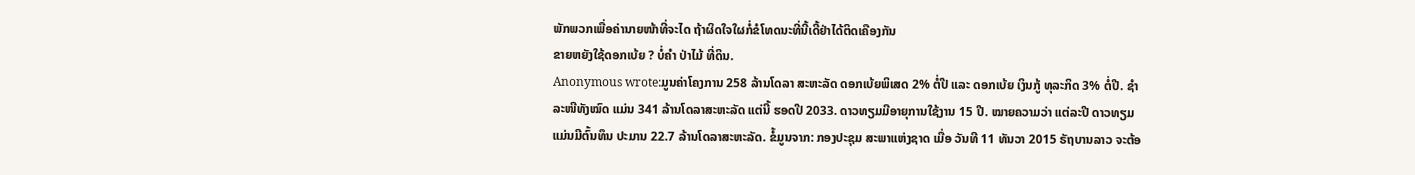ພັກພວກເພື່ອຄ່ານາຍໜ້າທີ່ຈະໄດ ຖ້າຜິດໃຈໃຜກໍ່ຂໍໂທດນະທີ່ນີ້ເດີ້ຢ່າໄດ້ຕິດເຄືອງກັນ
ຂາຍຫຍັງໃຊ້ດອກເບ້ຍ ? ບໍ່ຄຳ ປ່າໄມ້ ທີ່ດິນ.
Anonymous wrote:ມູນຄ່າໂຄງການ 258 ລ້ານໂດລາ ສະຫະລັດ ດອກເບ້ຍພິເສດ 2% ຕໍ່ປີ ແລະ ດອກເບ້ຍ ເງິນກູ້ ທຸລະກິດ 3% ຕໍ່ປີ. ຊຳລະໜີທັງໝົດ ແມ່ນ 341 ລ້ານໂດລາສະຫະລັດ ແຕ່ນີ້ ຮອດປີ 2033. ດາວທຽມມີອາຍຸການໃຊ້ງານ 15 ປີ. ໝາຍຄວາມວ່າ ແຕ່ລະປີ ດາວທຽມ ແມ່ນມີຕົ້ນທຶນ ປະມານ 22.7 ລ້ານໂດລາສະຫະລັດ. ຂໍ້ມູນຈາກ: ກອງປະຊຸມ ສະພາແຫ່ງຊາດ ເມື່ອ ວັນທີ 11 ທັນວາ 2015 ຣັຖບານລາວ ຈະຕ້ອ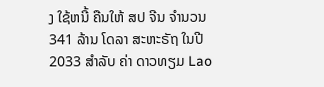ງ ໃຊ້ຫນີ້ ຄືນໃຫ້ ສປ ຈີນ ຈໍານວນ 341 ລ້ານ ໂດລາ ສະຫະຣັຖ ໃນປີ 2033 ສຳລັບ ຄ່າ ດາວທຽມ Lao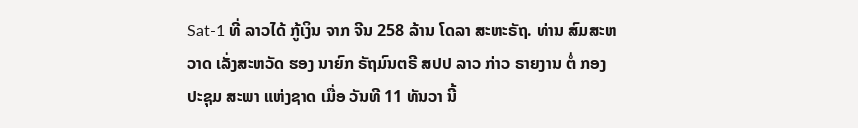Sat-1 ທີ່ ລາວໄດ້ ກູ້ເງິນ ຈາກ ຈີນ 258 ລ້ານ ໂດລາ ສະຫະຣັຖ. ທ່ານ ສົມສະຫວາດ ເລັ່ງສະຫວັດ ຮອງ ນາຍົກ ຣັຖມົນຕຣີ ສປປ ລາວ ກ່າວ ຣາຍງານ ຕໍ່ ກອງປະຊຸມ ສະພາ ແຫ່ງຊາດ ເມື່ອ ວັນທີ 11 ທັນວາ ນີ້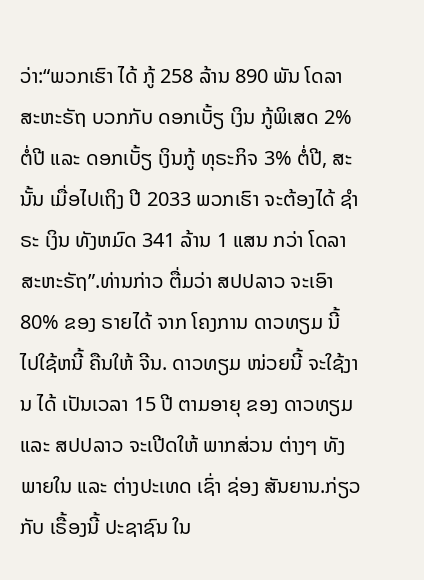ວ່າ:“ພວກເຮົາ ໄດ້ ກູ້ 258 ລ້ານ 890 ພັນ ໂດລາ ສະຫະຣັຖ ບວກກັບ ດອກເບັ້ຽ ເງິນ ກູ້ພິເສດ 2% ຕໍ່ປີ ແລະ ດອກເບັ້ຽ ເງິນກູ້ ທຸຣະກິຈ 3% ຕໍ່ປີ, ສະນັ້ນ ເມື່ອໄປເຖິງ ປີ 2033 ພວກເຮົາ ຈະຕ້ອງໄດ້ ຊຳຣະ ເງິນ ທັງຫມົດ 341 ລ້ານ 1 ແສນ ກວ່າ ໂດລາ ສະຫະຣັຖ”.ທ່ານກ່າວ ຕື່ມວ່າ ສປປລາວ ຈະເອົາ 80% ຂອງ ຣາຍໄດ້ ຈາກ ໂຄງການ ດາວທຽມ ນີ້ ໄປໃຊ້ຫນີ້ ຄືນໃຫ້ ຈີນ. ດາວທຽມ ໜ່ວຍນີ້ ຈະໃຊ້ງານ ໄດ້ ເປັນເວລາ 15 ປີ ຕາມອາຍຸ ຂອງ ດາວທຽມ ແລະ ສປປລາວ ຈະເປີດໃຫ້ ພາກສ່ວນ ຕ່າງໆ ທັງພາຍໃນ ແລະ ຕ່າງປະເທດ ເຊົ່າ ຊ່ອງ ສັນຍານ.ກ່ຽວກັບ ເຣື້ອງນີ້ ປະຊາຊົນ ໃນ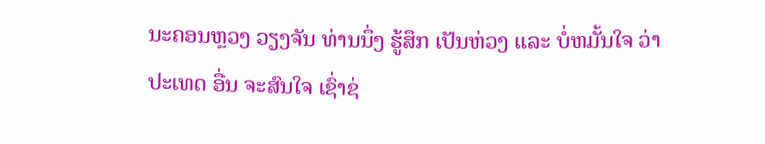ນະຄອນຫຼວງ ວຽງຈັນ ທ່ານນຶ່ງ ຮູ້ສຶກ ເປັນຫ່ວງ ແລະ ບໍ່ຫມັ້ນໃຈ ວ່າ ປະເທດ ອື່ນ ຈະສົນໃຈ ເຊົ່າຊ່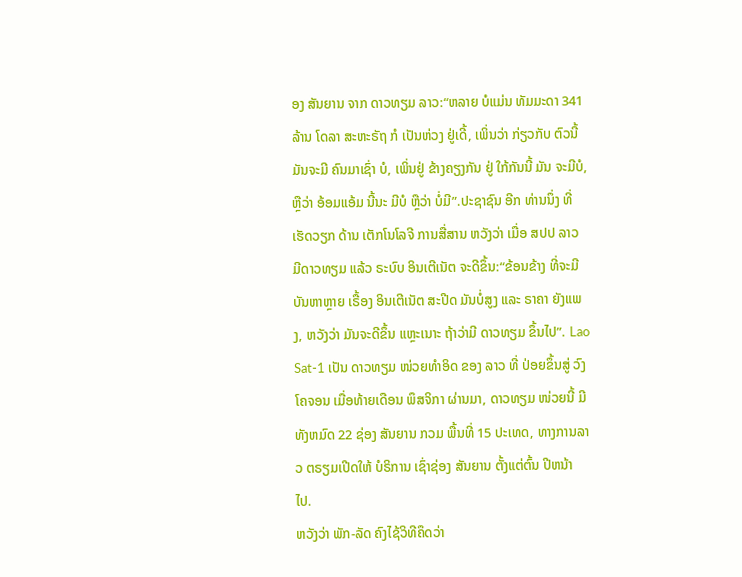ອງ ສັນຍານ ຈາກ ດາວທຽມ ລາວ:“ຫລາຍ ບໍແມ່ນ ທັມມະດາ 341 ລ້ານ ໂດລາ ສະຫະຣັຖ ກໍ ເປັນຫ່ວງ ຢູ່ເດີ້, ເພິ່ນວ່າ ກ່ຽວກັບ ຕົວນີ້ ມັນຈະມີ ຄົນມາເຊົ່າ ບໍ, ເພິ່ນຢູ່ ຂ້າງຄຽງກັນ ຢູ່ ໃກ້ກັນນີ້ ມັນ ຈະມີບໍ, ຫຼືວ່າ ອ້ອມແອ້ມ ນີ້ນະ ມີບໍ ຫຼືວ່າ ບໍ່ມີ”.ປະຊາຊົນ ອີກ ທ່ານນຶ່ງ ທີ່ເຮັດວຽກ ດ້ານ ເຕັກໂນໂລຈີ ການສື່ສານ ຫວັງວ່າ ເມື່ອ ສປປ ລາວ ມີດາວທຽມ ແລ້ວ ຣະບົບ ອິນເຕີເນັຕ ຈະດີຂຶ້ນ:“ຂ້ອນຂ້າງ ທີ່ຈະມີ ບັນຫາຫຼາຍ ເຣື້ອງ ອິນເຕີເນັຕ ສະປີດ ມັນບໍ່ສູງ ແລະ ຣາຄາ ຍັງແພງ, ຫວັງວ່າ ມັນຈະດີຂຶ້ນ ແຫຼະເນາະ ຖ້າວ່າມີ ດາວທຽມ ຂຶ້ນໄປ”. Lao Sat-1 ເປັນ ດາວທຽມ ໜ່ວຍທຳອິດ ຂອງ ລາວ ທີ່ ປ່ອຍຂຶ້ນສູ່ ວົງໂຄຈອນ ເມື່ອທ້າຍເດືອນ ພຶສຈິກາ ຜ່ານມາ, ດາວທຽມ ໜ່ວຍນີ້ ມີ ທັງຫມົດ 22 ຊ່ອງ ສັນຍານ ກວມ ພື້ນທີ່ 15 ປະເທດ, ທາງການລາວ ຕຣຽມເປີດໃຫ້ ບໍຣິການ ເຊົ່າຊ່ອງ ສັນຍານ ຕັ້ງແຕ່ຕົ້ນ ປີຫນ້າ ໄປ.
ຫວັງວ່າ ພັກ-ລັດ ຄົງໄຊ້ວິທີຄຶດວ່າ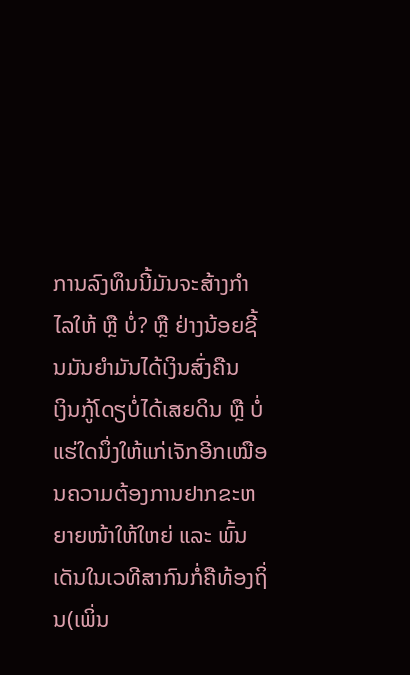ການລົງທຶນນີ້ມັນຈະສ້າງກຳໄລໃຫ້ ຫຼື ບໍ່? ຫຼື ຢ່າງນ້ອຍຊີ້ນມັນຍຳມັນໄດ້ເງິນສົ່ງຄືນ
ເງິນກູ້ໂດຽບໍ່ໄດ້ເສຍດິນ ຫຼື ບໍ່ແຮ່ໃດນຶ່ງໃຫ້ແກ່ເຈັກອີກເໝືອນຄວາມຕ້ອງການຢາກຂະຫຍາຍໜ້າໃຫ້ໃຫຍ່ ແລະ ພົ້ນ
ເດັນໃນເວທີສາກົນກໍ່ຄືທ້ອງຖິ່ນ(ເພິ່ນ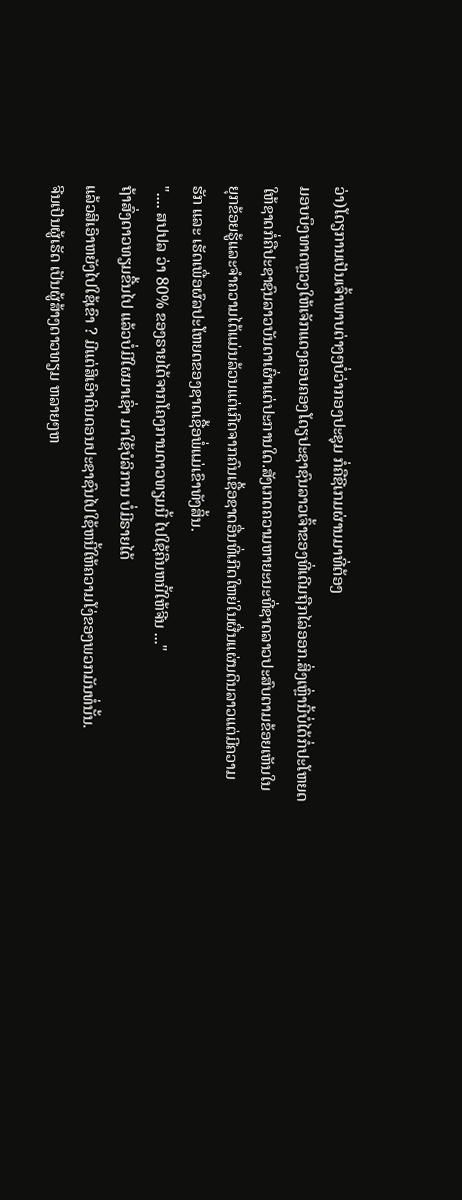ວ່າ)ໂດຽການເປັນເຈົ້າພາບຕ່າງໆບໍ່ວ່າກອງປະຊຸມ ກໍ່ຄືຊີເກມຜ່ານມາທີ່ຕ້ອງ
ມອບບຶງທາດຫຼວງໃຫ້ເຈັກແດງຄອບຄອງໂດຽປະຊາຊົນລາວເຈົ້າຂອງທີ່ເດີມຖືກໄລ່ອອກ.ສິ່ງເຫຼົ່ານີ້ບໍ່ໄດ້ກໍ່ປະໂຫຍດ
ໃຫ້ຊາດກໍ່ຄືປະຊາຊົນລາວບັນດາເຜົ່າແຕ່ປະການໃດ.ສັງເກດຄວາມຫາຍະນະທີ່ຊາດລາວປະສົບຕາມຂ້ອຍເຫັນໃນ
ຍຸກຂ້ອຍຮູ້ແລະຈຳຄວາມໄດ້ແມ່ນລ້ວນແຕ່ເກີດຈາກຄົນເຊື້ອຊາດອື່ນທີ່ເກີດໃຫຍ່ໃນຜື່ນແຜ່ນດິນລາວແຕ່ມີຄວາມ
ຮັກ ແລະ ເຮັດເພື່ອຜົລປະໂຫຍດຂອງຊາດເຊື້ອພໍ່ແມ່ເຂົາທັງສິ້ນ.
".... ສປປລ ວ່າ 80% ຂອງຣາຍໄດ້ຈາກໂຄງການດາວທຽມນີ້ ໄປໃຊ້ຄືນຫນີ້ໃຫ້ຈີນ ..."
ຖ້າສົ່ງດາວທຽມຂື້ນໄປ ແລ້ວບໍ່ມີໃຜມາເຊົ່າ ມາໃຊ້ບໍລິການ ບໍ່ມີຣາຍໄດ້
ແລ້ວສິເອົາຫຍັງໄປໃຊ້ເຂົາ ? ມີແຕ່ສິເອົາດິນດອນປະຊາຊົນໄປໃຊ້ຫນີ້ໃຫ້ຄວາມໂງ່ຂອງພວກມັນທໍ່ນັ້ນ.
ຈີນເປັນຜູ້ເຮັດ ເປັນຜູ້ສ້າງດາວທຽມ ຫລາຍໆຫ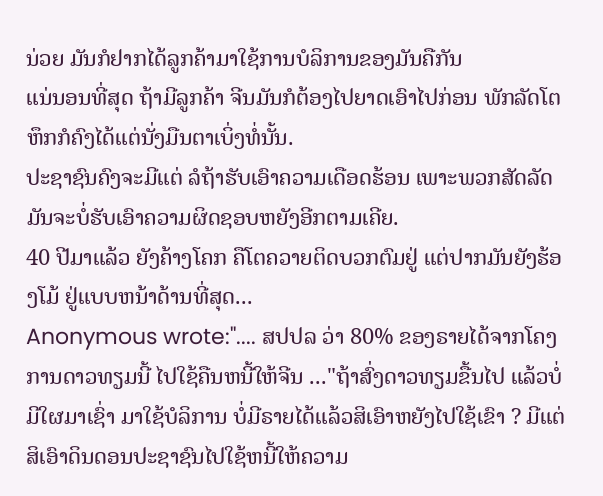ນ່ວຍ ມັນກໍຢາກໄດ້ລູກຄ້າມາໃຊ້ການບໍລິການຂອງມັນຄືກັນ
ແນ່ນອນທີ່ສຸດ ຖ້າມີລູກຄ້າ ຈີນມັນກໍຕ້ອງໄປຍາດເອົາໄປກ່ອນ ພັກລັດໂຕຫຶກກໍຄົງໄດ້ແຕ່ນັ່ງມືນຕາເບິ່ງທໍ່ນັ້ນ.
ປະຊາຊົນຄົງຈະມີແຕ່ ລໍຖ້າຮັບເອົາຄວາມເດືອດຮ້ອນ ເພາະພວກສັດລັດ ມັນຈະບໍ່ຮັບເອົາຄວາມຜິດຊອບຫຍັງອີກຕາມເຄີຍ.
40 ປີມາແລ້ວ ຍັງຄ້າງໂຄກ ຄືໂຕຄວາຍຕິດບວກຕົມຢູ່ ແຕ່ປາກມັນຍັງຮ້ອງໂມ້ ຢູ່ແບບຫນ້າດ້ານທີ່ສຸດ...
Anonymous wrote:".... ສປປລ ວ່າ 80% ຂອງຣາຍໄດ້ຈາກໂຄງການດາວທຽມນີ້ ໄປໃຊ້ຄືນຫນີ້ໃຫ້ຈີນ ..."ຖ້າສົ່ງດາວທຽມຂື້ນໄປ ແລ້ວບໍ່ມີໃຜມາເຊົ່າ ມາໃຊ້ບໍລິການ ບໍ່ມີຣາຍໄດ້ແລ້ວສິເອົາຫຍັງໄປໃຊ້ເຂົາ ? ມີແຕ່ສິເອົາດິນດອນປະຊາຊົນໄປໃຊ້ຫນີ້ໃຫ້ຄວາມ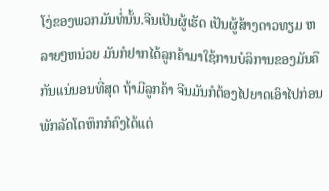ໂງ່ຂອງພວກມັນທໍ່ນັ້ນ.ຈີນເປັນຜູ້ເຮັດ ເປັນຜູ້ສ້າງດາວທຽມ ຫລາຍໆຫນ່ວຍ ມັນກໍຢາກໄດ້ລູກຄ້າມາໃຊ້ການບໍລິການຂອງມັນຄືກັນແນ່ນອນທີ່ສຸດ ຖ້າມີລູກຄ້າ ຈີນມັນກໍຕ້ອງໄປຍາດເອົາໄປກ່ອນ ພັກລັດໂຕຫຶກກໍຄົງໄດ້ແຕ່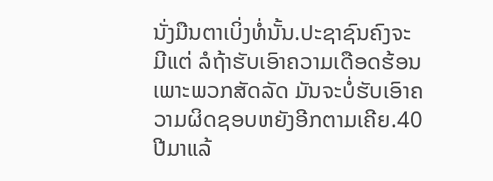ນັ່ງມືນຕາເບິ່ງທໍ່ນັ້ນ.ປະຊາຊົນຄົງຈະມີແຕ່ ລໍຖ້າຮັບເອົາຄວາມເດືອດຮ້ອນ ເພາະພວກສັດລັດ ມັນຈະບໍ່ຮັບເອົາຄວາມຜິດຊອບຫຍັງອີກຕາມເຄີຍ.40 ປີມາແລ້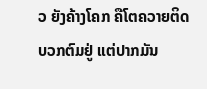ວ ຍັງຄ້າງໂຄກ ຄືໂຕຄວາຍຕິດບວກຕົມຢູ່ ແຕ່ປາກມັນ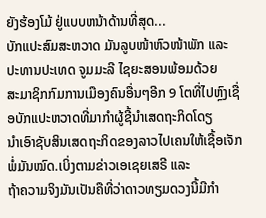ຍັງຮ້ອງໂມ້ ຢູ່ແບບຫນ້າດ້ານທີ່ສຸດ...
ບັກແປະສົມສະຫວາດ ມັນລູບໜ້າຫົວໜ້າພັກ ແລະ ປະທານປະເທດ ຈູມມະລີ ໄຊຍະສອນພ້ອມດ້ວຍ
ສະມາຊິກກົມການເມືອງຄົນອື່ນໆອີກ 9 ໂຕທີ່ໄປຫຼົງເຊື່ອບັກແປະຫວາດທີ່ມາກຳຜູ້ຊີ້ນຳເສດຖະກິດໂດຽ
ນຳເອົາຊັບສິນເສດຖະກິດຂອງລາວໄປເຄນໃຫ້ເຊື້ອເຈັກພໍ່ມັນໝົດ.ເບິ່ງຕາມຂ່າວເອເຊຍເສຣີ ແລະ
ຖ້າຄວາມຈິງມັນເປັນຄືທີ່ວ່າດາວທຽມດວງນີ້ມີກຳ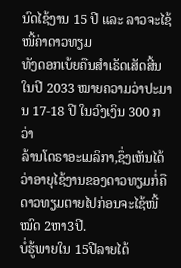ນົດໄຊ້ງານ 15 ປີ ແລະ ລາວຈະໄຊ້ໜີ້ຄ່າດາວທຽມ
ທັງດອກເບ້ຍຄືນສຳເຣັດເສັດສີ້ນໃນປີ 2033 ໝາຍຄວາມວ່າປະມານ 17-18 ປີ ໃນວົງເງິນ 300 ກວ່າ
ລ້ານໂດຣາອະເມລິກາ,ຊຶ່ງເຫັນໄດ້ວ່າອາຍຸໄຊ້ງານຂອງດາວທຽມກໍ່ຄືດາວທຽມຕາຍໄປກ່ອນຈະໄຊ້ໜີ້ໝົດ 2ຫາ3ປີ.
ບໍ່ຮູ້ພາຍໃນ 15ປີລາຍໄດ້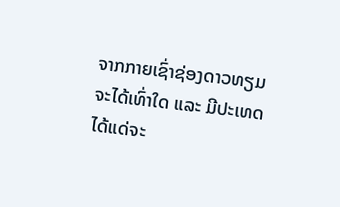ຈາກກາຍເຊົ່າຊ່ອງດາວທຽມຈະໄດ້ເທົ່າໃດ ແລະ ມີປະເທດໄດ້ແດ່ຈະ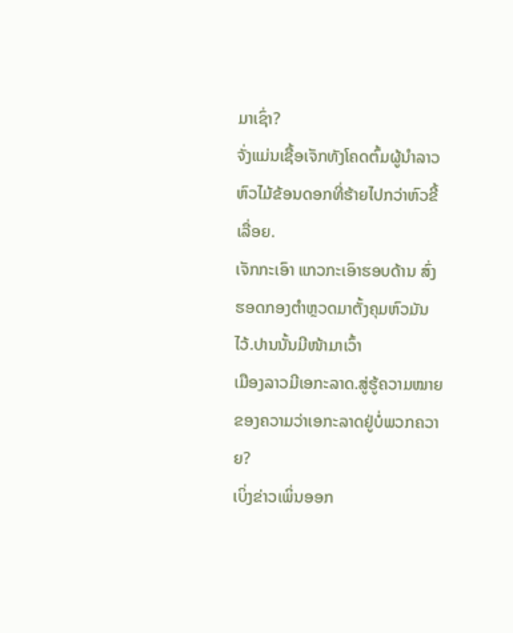ມາເຊົ່າ?
ຈັ່ງແມ່ນເຊື້ອເຈັກທັງໂຄດຕົ້ມຜູ້ນຳລາວຫົວໄມ້ຂ້ອນດອກທີ່ຮ້າຍໄປກວ່າຫົວຂີ້ເລື່ອຍ.
ເຈັກກະເອົາ ແກວກະເອົາຮອບດ້ານ ສົ່ງຮອດກອງຕຳຫຼວດມາຕັ້ງຄຸມຫົວມັນໄວ້.ປານນັ້ນມີໜ້າມາເວົ້າ
ເມືອງລາວມີເອກະລາດ.ສູ່ຮູ້ຄວາມໝາຍຂອງຄວາມວ່າເອກະລາດຢູ່ບໍ່ພວກຄວາຍ?
ເບິ່ງຂ່າວເພິ່ນອອກ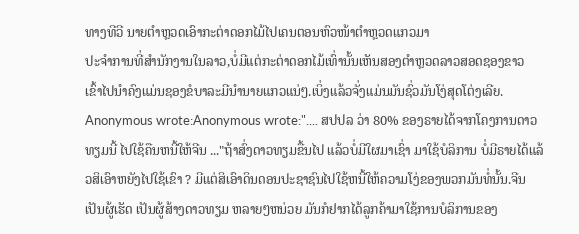ທາງທີວີ ນາຍຕຳຫຼວດເອົາກະຕ່າດອກໄມ້ໄປເຄນຕອນຫົວໜ້າຕຳຫຼວດແກວມາ
ປະຈຳການທີ່ສຳນັກງານໃນລາວ,ບໍ່ມີແຕ່ກະຕ່າດອກໄມ້ເທົ່ານັ້ນເຫັນສອງຕຳຫຼວດລາວສອດຊອງຂາວ
ເຂົ້າໄປນຳຄົງແມ່ນຊອງຂໍບາລະມີນຳນາຍແກວແນ່ໆ.ເບິ່ງແລ້ວຈັ່ງແມ່ນມັນຊົ່ວມັນໂງ່ສຸດໂຕ່ງເລີຍ.
Anonymous wrote:Anonymous wrote:".... ສປປລ ວ່າ 80% ຂອງຣາຍໄດ້ຈາກໂຄງການດາວທຽມນີ້ ໄປໃຊ້ຄືນຫນີ້ໃຫ້ຈີນ ..."ຖ້າສົ່ງດາວທຽມຂື້ນໄປ ແລ້ວບໍ່ມີໃຜມາເຊົ່າ ມາໃຊ້ບໍລິການ ບໍ່ມີຣາຍໄດ້ແລ້ວສິເອົາຫຍັງໄປໃຊ້ເຂົາ ? ມີແຕ່ສິເອົາດິນດອນປະຊາຊົນໄປໃຊ້ຫນີ້ໃຫ້ຄວາມໂງ່ຂອງພວກມັນທໍ່ນັ້ນ.ຈີນເປັນຜູ້ເຮັດ ເປັນຜູ້ສ້າງດາວທຽມ ຫລາຍໆຫນ່ວຍ ມັນກໍຢາກໄດ້ລູກຄ້າມາໃຊ້ການບໍລິການຂອງ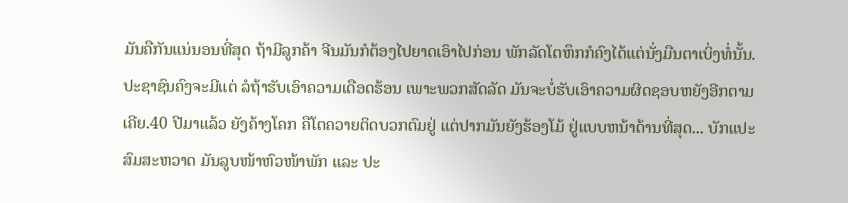ມັນຄືກັນແນ່ນອນທີ່ສຸດ ຖ້າມີລູກຄ້າ ຈີນມັນກໍຕ້ອງໄປຍາດເອົາໄປກ່ອນ ພັກລັດໂຕຫຶກກໍຄົງໄດ້ແຕ່ນັ່ງມືນຕາເບິ່ງທໍ່ນັ້ນ.ປະຊາຊົນຄົງຈະມີແຕ່ ລໍຖ້າຮັບເອົາຄວາມເດືອດຮ້ອນ ເພາະພວກສັດລັດ ມັນຈະບໍ່ຮັບເອົາຄວາມຜິດຊອບຫຍັງອີກຕາມເຄີຍ.40 ປີມາແລ້ວ ຍັງຄ້າງໂຄກ ຄືໂຕຄວາຍຕິດບວກຕົມຢູ່ ແຕ່ປາກມັນຍັງຮ້ອງໂມ້ ຢູ່ແບບຫນ້າດ້ານທີ່ສຸດ... ບັກແປະສົມສະຫວາດ ມັນລູບໜ້າຫົວໜ້າພັກ ແລະ ປະ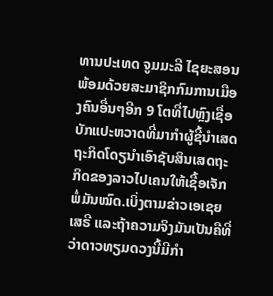ທານປະເທດ ຈູມມະລີ ໄຊຍະສອນພ້ອມດ້ວຍສະມາຊິກກົມການເມືອງຄົນອື່ນໆອີກ 9 ໂຕທີ່ໄປຫຼົງເຊື່ອບັກແປະຫວາດທີ່ມາກຳຜູ້ຊີ້ນຳເສດຖະກິດໂດຽນຳເອົາຊັບສິນເສດຖະກິດຂອງລາວໄປເຄນໃຫ້ເຊື້ອເຈັກພໍ່ມັນໝົດ.ເບິ່ງຕາມຂ່າວເອເຊຍເສຣີ ແລະຖ້າຄວາມຈິງມັນເປັນຄືທີ່ວ່າດາວທຽມດວງນີ້ມີກຳ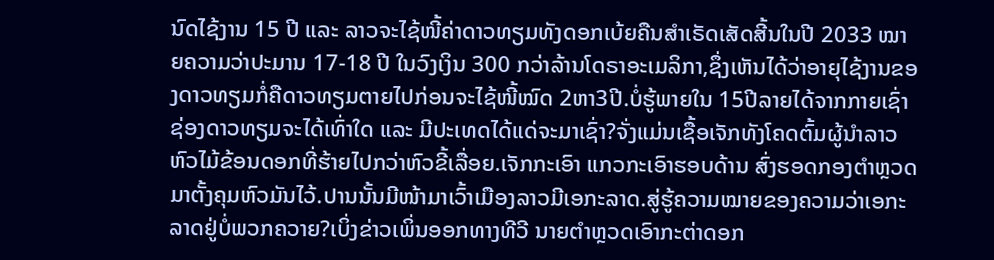ນົດໄຊ້ງານ 15 ປີ ແລະ ລາວຈະໄຊ້ໜີ້ຄ່າດາວທຽມທັງດອກເບ້ຍຄືນສຳເຣັດເສັດສີ້ນໃນປີ 2033 ໝາຍຄວາມວ່າປະມານ 17-18 ປີ ໃນວົງເງິນ 300 ກວ່າລ້ານໂດຣາອະເມລິກາ,ຊຶ່ງເຫັນໄດ້ວ່າອາຍຸໄຊ້ງານຂອງດາວທຽມກໍ່ຄືດາວທຽມຕາຍໄປກ່ອນຈະໄຊ້ໜີ້ໝົດ 2ຫາ3ປີ.ບໍ່ຮູ້ພາຍໃນ 15ປີລາຍໄດ້ຈາກກາຍເຊົ່າຊ່ອງດາວທຽມຈະໄດ້ເທົ່າໃດ ແລະ ມີປະເທດໄດ້ແດ່ຈະມາເຊົ່າ?ຈັ່ງແມ່ນເຊື້ອເຈັກທັງໂຄດຕົ້ມຜູ້ນຳລາວຫົວໄມ້ຂ້ອນດອກທີ່ຮ້າຍໄປກວ່າຫົວຂີ້ເລື່ອຍ.ເຈັກກະເອົາ ແກວກະເອົາຮອບດ້ານ ສົ່ງຮອດກອງຕຳຫຼວດມາຕັ້ງຄຸມຫົວມັນໄວ້.ປານນັ້ນມີໜ້າມາເວົ້າເມືອງລາວມີເອກະລາດ.ສູ່ຮູ້ຄວາມໝາຍຂອງຄວາມວ່າເອກະລາດຢູ່ບໍ່ພວກຄວາຍ?ເບິ່ງຂ່າວເພິ່ນອອກທາງທີວີ ນາຍຕຳຫຼວດເອົາກະຕ່າດອກ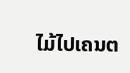ໄມ້ໄປເຄນຕ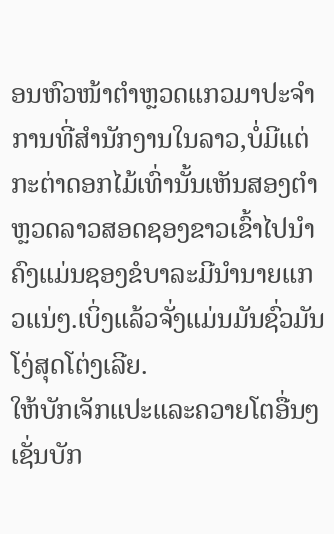ອນຫົວໜ້າຕຳຫຼວດແກວມາປະຈຳການທີ່ສຳນັກງານໃນລາວ,ບໍ່ມີແຕ່ກະຕ່າດອກໄມ້ເທົ່ານັ້ນເຫັນສອງຕຳຫຼວດລາວສອດຊອງຂາວເຂົ້າໄປນຳຄົງແມ່ນຊອງຂໍບາລະມີນຳນາຍແກວແນ່ໆ.ເບິ່ງແລ້ວຈັ່ງແມ່ນມັນຊົ່ວມັນໂງ່ສຸດໂຕ່ງເລີຍ.
ໃຫ້ບັກເຈັກແປະແລະຄວາຍໂຕອື່ນໆເຊັ່ນບັກ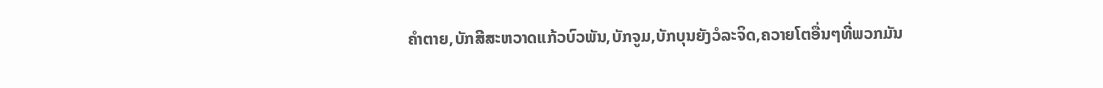ຄໍາຕາຍ,ບັກສີສະຫວາດແກ້ວບົວພັນ,ບັກຈູມ,ບັກບຸນຍັງວໍລະຈິດ,ຄວາຍໂຕອື່ນໆທີ່ພວກມັນ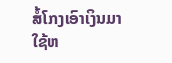ສໍ້ໂກງເອົາເງິນມາ
ໃຊ້ຫ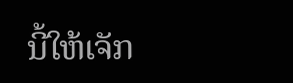ນີ້ໃຫ້ເຈັກ